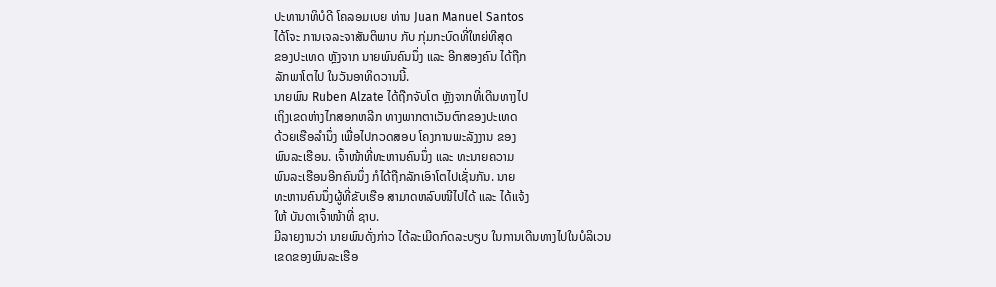ປະທານາທິບໍດີ ໂຄລອມເບຍ ທ່ານ Juan Manuel Santos
ໄດ້ໂຈະ ການເຈລະຈາສັນຕິພາບ ກັບ ກຸ່ມກະບົດທີ່ໃຫຍ່ທີສຸດ
ຂອງປະເທດ ຫຼັງຈາກ ນາຍພົນຄົນນຶ່ງ ແລະ ອີກສອງຄົນ ໄດ້ຖືກ
ລັກພາໂຕໄປ ໃນວັນອາທິດວານນີ້.
ນາຍພົນ Ruben Alzate ໄດ້ຖືກຈັບໂຕ ຫຼັງຈາກທີ່ເດີນທາງໄປ
ເຖິງເຂດຫ່າງໄກສອກຫລີກ ທາງພາກຕາເວັນຕົກຂອງປະເທດ
ດ້ວຍເຮືອລຳນຶ່ງ ເພື່ອໄປກວດສອບ ໂຄງການພະລັງງານ ຂອງ
ພົນລະເຮືອນ. ເຈົ້າໜ້າທີ່ທະຫານຄົນນຶ່ງ ແລະ ທະນາຍຄວາມ
ພົນລະເຮືອນອີກຄົນນຶ່ງ ກໍໄດ້ຖືກລັກເອົາໂຕໄປເຊັ່ນກັນ. ນາຍ
ທະຫານຄົນນຶ່ງຜູ້ທີ່ຂັບເຮືອ ສາມາດຫລົບໜີໄປໄດ້ ແລະ ໄດ້ແຈ້ງ
ໃຫ້ ບັນດາເຈົ້າໜ້າທີ່ ຊາບ.
ມີລາຍງານວ່າ ນາຍພົນດັ່ງກ່າວ ໄດ້ລະເມີດກົດລະບຽບ ໃນການເດີນທາງໄປໃນບໍລິເວນ
ເຂດຂອງພົນລະເຮືອ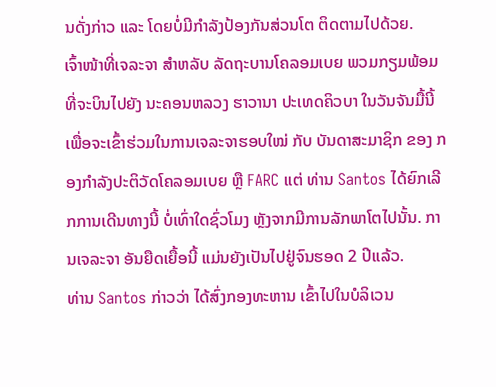ນດັ່ງກ່າວ ແລະ ໂດຍບໍ່ມີກຳລັງປ້ອງກັນສ່ວນໂຕ ຕິດຕາມໄປດ້ວຍ.
ເຈົ້າໜ້າທີ່ເຈລະຈາ ສຳຫລັບ ລັດຖະບານໂຄລອມເບຍ ພວມກຽມພ້ອມ ທີ່ຈະບິນໄປຍັງ ນະຄອນຫລວງ ຮາວານາ ປະເທດຄິວບາ ໃນວັນຈັນມື້ນີ້ ເພື່ອຈະເຂົ້າຮ່ວມໃນການເຈລະຈາຮອບໃໝ່ ກັບ ບັນດາສະມາຊິກ ຂອງ ກອງກຳລັງປະຕິວັດໂຄລອມເບຍ ຫຼື FARC ແຕ່ ທ່ານ Santos ໄດ້ຍົກເລີກການເດີນທາງນີ້ ບໍ່ເທົ່າໃດຊົ່ວໂມງ ຫຼັງຈາກມີການລັກພາໂຕໄປນັ້ນ. ການເຈລະຈາ ອັນຍືດເຍື້ອນີ້ ແມ່ນຍັງເປັນໄປຢູ່ຈົນຮອດ 2 ປີແລ້ວ.
ທ່ານ Santos ກ່າວວ່າ ໄດ້ສົ່ງກອງທະຫານ ເຂົ້າໄປໃນບໍລິເວນ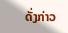ດັ່ງກ່າວ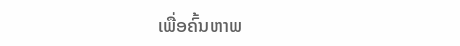ເພື່ອຄົ້ນຫາພ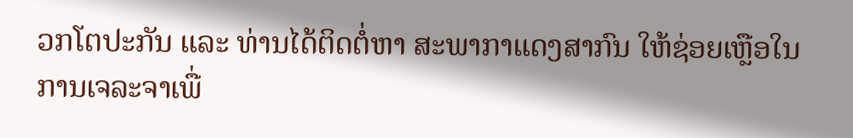ວກໂຕປະກັນ ແລະ ທ່ານໄດ້ຕິດຕໍ່ຫາ ສະພາກາແດງສາກົນ ໃຫ້ຊ່ອຍເຫຼືອໃນການເຈລະຈາເພື່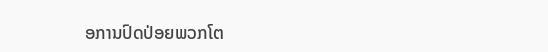ອການປົດປ່ອຍພວກໂຕ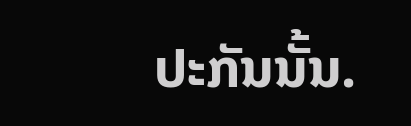ປະກັນນັ້ນ.